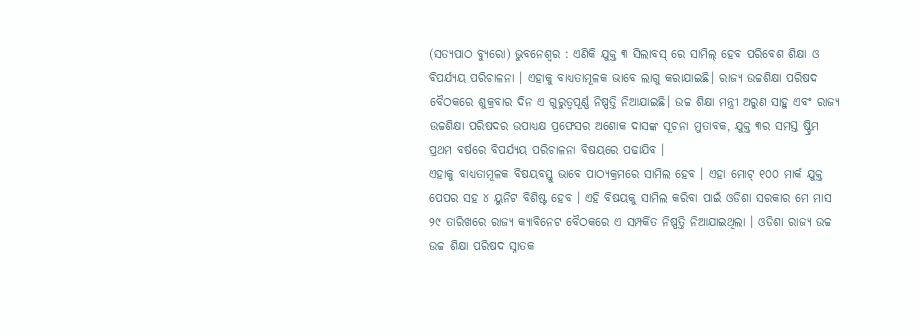(ସତ୍ୟପାଠ ବ୍ୟୁରୋ) ଭୁବନେଶ୍ୱର : ଏଣିକି ଯୁକ୍ତ ୩ ସିଲାବସ୍ ରେ ସାମିଲ୍ ହେବ ପରିବେଶ ଶିକ୍ଷା ଓ ବିପର୍ଯ୍ୟୟ ପରିଚାଳନା । ଏହାକୁ ବାଧ୍ୟତାମୂଳକ ଭାବେ ଲାଗୁ କରାଯାଇଛି। ରାଜ୍ୟ ଉଚ୍ଚଶିକ୍ଷା ପରିଷଦ ବୈଠକରେ ଶୁକ୍ରବାର ଦିନ ଏ ଗୁରୁତ୍ୱପୂର୍ଣ୍ଣ ନିଷ୍ପତ୍ତି ନିଆଯାଇଛି। ଉଚ୍ଚ ଶିକ୍ଷା ମନ୍ତ୍ରୀ ଅରୁଣ ସାହୁ ଏବଂ ରାଜ୍ୟ ଉଚ୍ଚଶିକ୍ଷା ପରିଷଦର ଉପାଧ୍ୟକ୍ଷ ପ୍ରଫେସର ଅଶୋକ ଦାସଙ୍କ ସୂଚନା ମୁତାବକ, ଯୁକ୍ତ ୩ର ସମସ୍ତ ଷ୍ଟ୍ରିମ ପ୍ରଥମ ବର୍ଷରେ ବିପର୍ଯ୍ୟୟ ପରିଚାଳନା ବିଷୟରେ ପଢାଯିବ ।
ଏହାକୁ ବାଧ୍ୟତାମୂଳକ ବିଷୟବସ୍ତୁ ଭାବେ ପାଠ୍ୟକ୍ରମରେ ସାମିଲ ହେବ । ଏହା ମୋଟ୍ ୧୦୦ ମାର୍କ ଯୁକ୍ତ ପେପର ସହ ୪ ୟୁନିଟ ବିଶିଷ୍ଟ ହେବ । ଏହି ବିଷୟକୁ ସାମିଲ କରିବା ପାଇଁ ଓଡିଶା ସରକାର ମେ ମାସ ୨୯ ତାରିଖରେ ରାଜ୍ୟ କ୍ୟାବିନେଟ ବୈଠକରେ ଏ ସମ୍ପର୍କିତ ନିଷ୍ପତ୍ତି ନିଆଯାଇଥିଲା । ଓଡିଶା ରାଜ୍ୟ ଉଚ୍ଚ ଉଚ୍ଚ ଶିକ୍ଷା ପରିଷଦ ସ୍ନାତକ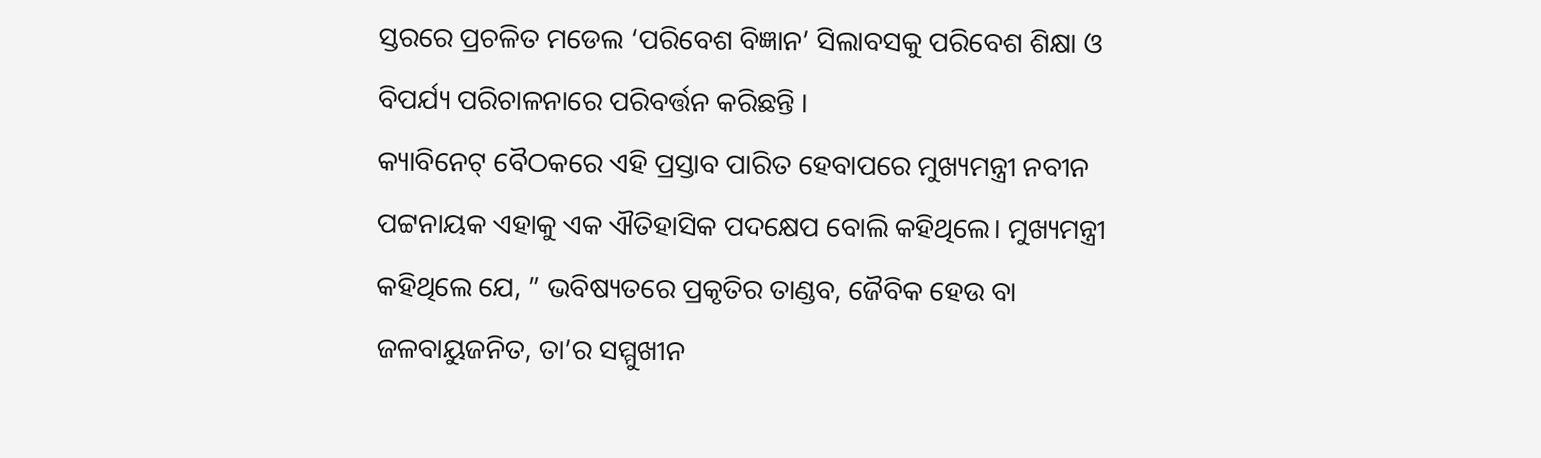ସ୍ତରରେ ପ୍ରଚଳିତ ମଡେଲ ‘ପରିବେଶ ବିଜ୍ଞାନ’ ସିଲାବସକୁ ପରିବେଶ ଶିକ୍ଷା ଓ ବିପର୍ଯ୍ୟ ପରିଚାଳନାରେ ପରିବର୍ତ୍ତନ କରିଛନ୍ତି ।
କ୍ୟାବିନେଟ୍ ବୈଠକରେ ଏହି ପ୍ରସ୍ତାବ ପାରିତ ହେବାପରେ ମୁଖ୍ୟମନ୍ତ୍ରୀ ନବୀନ ପଟ୍ଟନାୟକ ଏହାକୁ ଏକ ଐତିହାସିକ ପଦକ୍ଷେପ ବୋଲି କହିଥିଲେ। ମୁଖ୍ୟମନ୍ତ୍ରୀ କହିଥିଲେ ଯେ, ” ଭବିଷ୍ୟତରେ ପ୍ରକୃତିର ତାଣ୍ଡବ, ଜୈବିକ ହେଉ ବା ଜଳବାୟୁଜନିତ, ତା’ର ସମ୍ମୁଖୀନ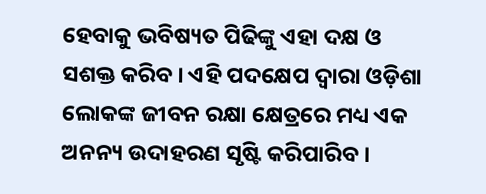ହେବାକୁ ଭବିଷ୍ୟତ ପିଢିଙ୍କୁ ଏହା ଦକ୍ଷ ଓ ସଶକ୍ତ କରିବ । ଏହି ପଦକ୍ଷେପ ଦ୍ୱାରା ଓଡ଼ିଶା ଲୋକଙ୍କ ଜୀବନ ରକ୍ଷା କ୍ଷେତ୍ରରେ ମଧ୍ୟ ଏକ ଅନନ୍ୟ ଉଦାହରଣ ସୃଷ୍ଟି କରିପାରିବ ।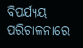ବିପର୍ଯ୍ୟୟ ପରିଚାଳନାରେ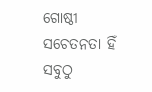ଗୋଷ୍ଠୀ ସଚେତନତା ହିଁ ସବୁଠୁ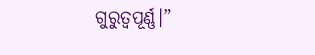ଗୁରୁତ୍ୱପୂର୍ଣ୍ଣ।”